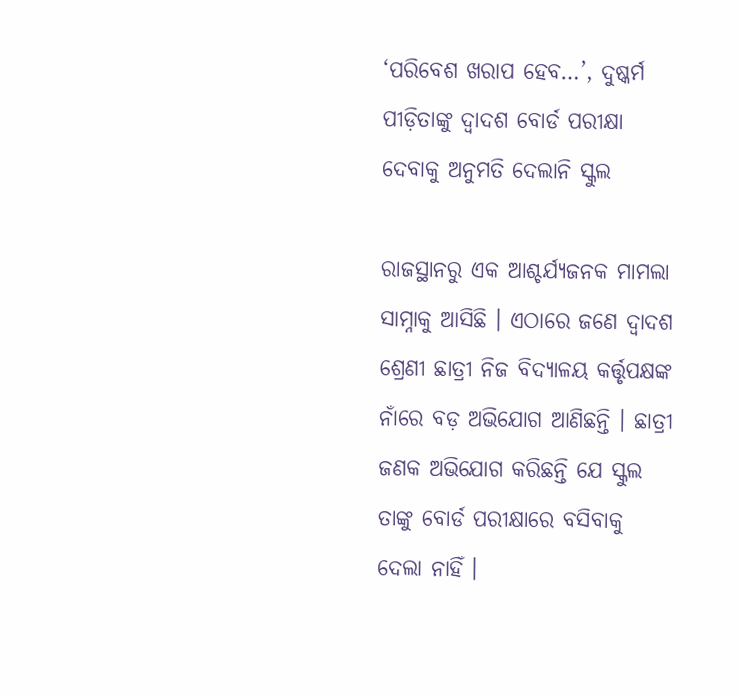‘ପରିବେଶ ଖରାପ ହେବ…’, ଦୁଷ୍କର୍ମ ପୀଡ଼ିତାଙ୍କୁ ଦ୍ୱାଦଶ ବୋର୍ଡ ପରୀକ୍ଷା ଦେବାକୁ ଅନୁମତି ଦେଲାନି ସ୍କୁଲ

ରାଜସ୍ଥାନରୁ ଏକ ଆଶ୍ଚର୍ଯ୍ୟଜନକ ମାମଲା ସାମ୍ନାକୁ ଆସିଛି । ଏଠାରେ ଜଣେ ଦ୍ୱାଦଶ ଶ୍ରେଣୀ ଛାତ୍ରୀ ନିଜ ବିଦ୍ୟାଳୟ କର୍ତ୍ତୃପକ୍ଷଙ୍କ ନାଁରେ ବଡ଼ ଅଭିଯୋଗ ଆଣିଛନ୍ତି । ଛାତ୍ରୀ ଜଣକ ଅଭିଯୋଗ କରିଛନ୍ତି ଯେ ସ୍କୁଲ ତାଙ୍କୁ ବୋର୍ଡ ପରୀକ୍ଷାରେ ବସିବାକୁ ଦେଲା ନାହିଁ ।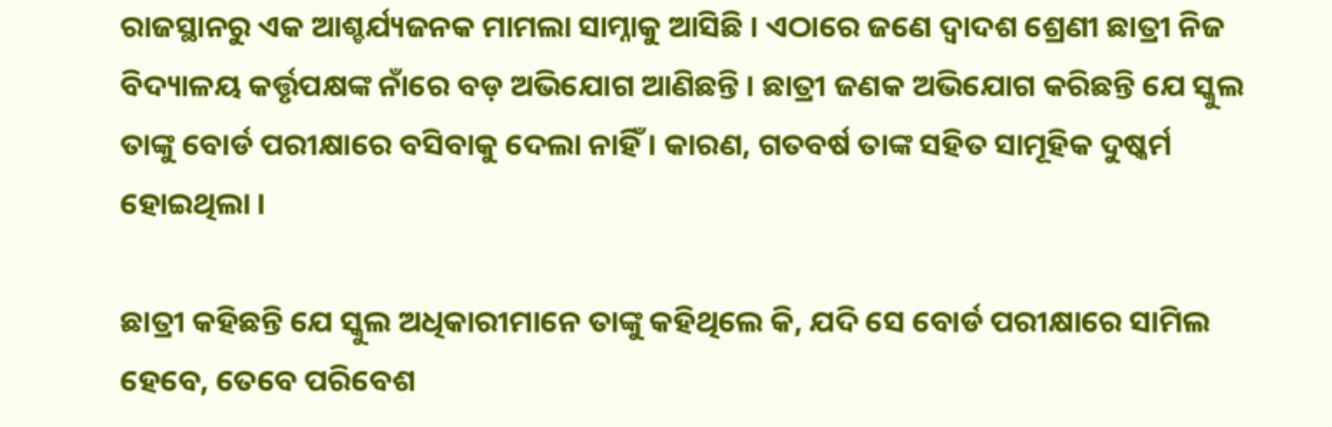ରାଜସ୍ଥାନରୁ ଏକ ଆଶ୍ଚର୍ଯ୍ୟଜନକ ମାମଲା ସାମ୍ନାକୁ ଆସିଛି । ଏଠାରେ ଜଣେ ଦ୍ୱାଦଶ ଶ୍ରେଣୀ ଛାତ୍ରୀ ନିଜ ବିଦ୍ୟାଳୟ କର୍ତ୍ତୃପକ୍ଷଙ୍କ ନାଁରେ ବଡ଼ ଅଭିଯୋଗ ଆଣିଛନ୍ତି । ଛାତ୍ରୀ ଜଣକ ଅଭିଯୋଗ କରିଛନ୍ତି ଯେ ସ୍କୁଲ ତାଙ୍କୁ ବୋର୍ଡ ପରୀକ୍ଷାରେ ବସିବାକୁ ଦେଲା ନାହିଁ । କାରଣ, ଗତବର୍ଷ ତାଙ୍କ ସହିତ ସାମୂହିକ ଦୁଷ୍କର୍ମ ହୋଇଥିଲା ।

ଛାତ୍ରୀ କହିଛନ୍ତି ଯେ ସ୍କୁଲ ଅଧିକାରୀମାନେ ତାଙ୍କୁ କହିଥିଲେ କି, ଯଦି ସେ ବୋର୍ଡ ପରୀକ୍ଷାରେ ସାମିଲ ହେବେ, ତେବେ ପରିବେଶ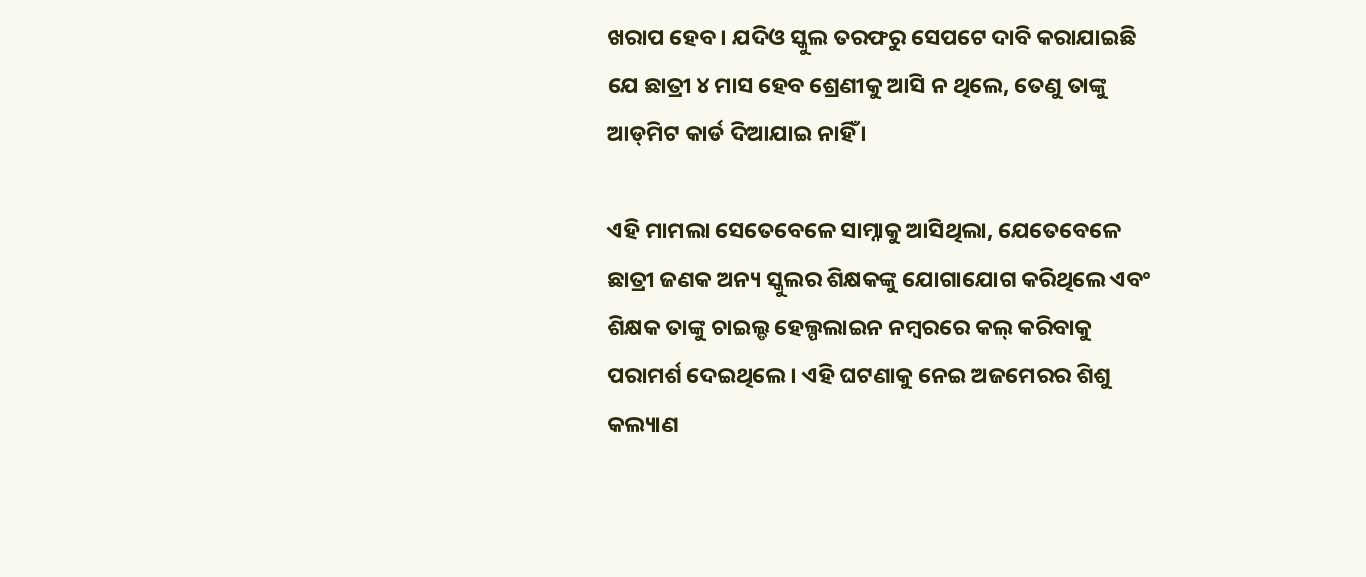ଖରାପ ହେବ । ଯଦିଓ ସ୍କୁଲ ତରଫରୁ ସେପଟେ ଦାବି କରାଯାଇଛି ଯେ ଛାତ୍ରୀ ୪ ମାସ ହେବ ଶ୍ରେଣୀକୁ ଆସି ନ ଥିଲେ, ତେଣୁ ତାଙ୍କୁ ଆଡ୍‌ମିଟ କାର୍ଡ ଦିଆଯାଇ ନାହିଁ ।

ଏହି ମାମଲା ସେତେବେଳେ ସାମ୍ନାକୁ ଆସିଥିଲା, ଯେତେବେଳେ ଛାତ୍ରୀ ଜଣକ ଅନ୍ୟ ସ୍କୁଲର ଶିକ୍ଷକଙ୍କୁ ଯୋଗାଯୋଗ କରିଥିଲେ ଏବଂ ଶିକ୍ଷକ ତାଙ୍କୁ ଚାଇଲ୍ଡ ହେଲ୍ପଲାଇନ ନମ୍ବରରେ କଲ୍‌ କରିବାକୁ ପରାମର୍ଶ ଦେଇଥିଲେ । ଏହି ଘଟଣାକୁ ନେଇ ଅଜମେରର ଶିଶୁ କଲ୍ୟାଣ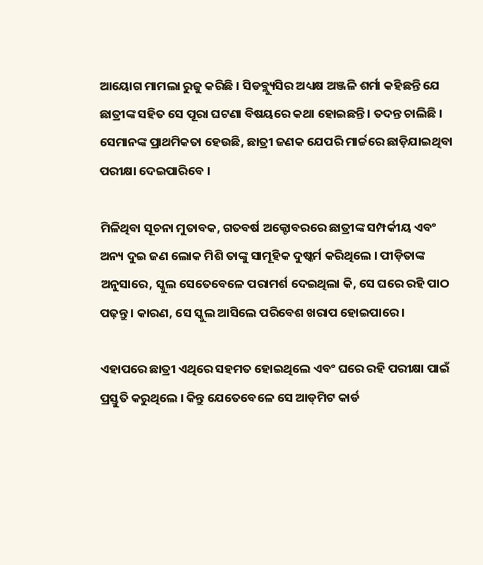ଆୟୋଗ ମାମଲା ରୁଜୁ କରିଛି । ସିଡବ୍ଲ୍ୟୁସିର ଅଧ୍ୟକ୍ଷ ଅଞ୍ଜଳି ଶର୍ମା କହିଛନ୍ତି ଯେ ଛାତ୍ରୀଙ୍କ ସହିତ ସେ ପୂରା ଘଟଣା ବିଷୟରେ କଥା ହୋଇଛନ୍ତି । ତଦନ୍ତ ଚାଲିଛି । ସେମାନଙ୍କ ପ୍ରାଥମିକତା ହେଉଛି, ଛାତ୍ରୀ ଜଣକ ଯେପରି ମାର୍ଚ୍ଚରେ ଛାଡ଼ିଯାଇଥିବା ପରୀକ୍ଷା ଦେଇପାରିବେ ।

ମିଳିଥିବା ସୂଚନା ମୁତାବକ, ଗତବର୍ଷ ଅକ୍ଟୋବରରେ ଛାତ୍ରୀଙ୍କ ସମ୍ପର୍କୀୟ ଏବଂ ଅନ୍ୟ ଦୁଇ ଜଣ ଲୋକ ମିଶି ତାଙ୍କୁ ସାମୂହିକ ଦୁଷ୍କର୍ମ କରିଥିଲେ । ପୀଡ଼ିତାଙ୍କ ଅନୁସାରେ, ସ୍କୁଲ ସେତେବେଳେ ପରାମର୍ଶ ଦେଇଥିଲା କି, ସେ ଘରେ ରହି ପାଠ ପଢ଼ନ୍ତୁ । କାରଣ, ସେ ସ୍କୁଲ ଆସିଲେ ପରିବେଶ ଖରାପ ହୋଇପାରେ ।

ଏହାପରେ ଛାତ୍ରୀ ଏଥିରେ ସହମତ ହୋଇଥିଲେ ଏବଂ ଘରେ ରହି ପରୀକ୍ଷା ପାଇଁ ପ୍ରସ୍ତୁତି କରୁଥିଲେ । କିନ୍ତୁ ଯେତେବେଳେ ସେ ଆଡ୍‌ମିଟ କାର୍ଡ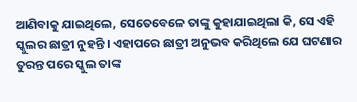ଆଣିବାକୁ ଯାଇଥିଲେ, ସେତେବେଳେ ତାଙ୍କୁ କୁହାଯାଇଥିଲା କି, ସେ ଏହି ସ୍କୁଲର ଛାତ୍ରୀ ନୁହନ୍ତି । ଏହାପରେ ଛାତ୍ରୀ ଅନୁଭବ କରିଥିଲେ ଯେ ଘଟଣାର ତୁରନ୍ତ ପରେ ସ୍କୁଲ ତାଙ୍କ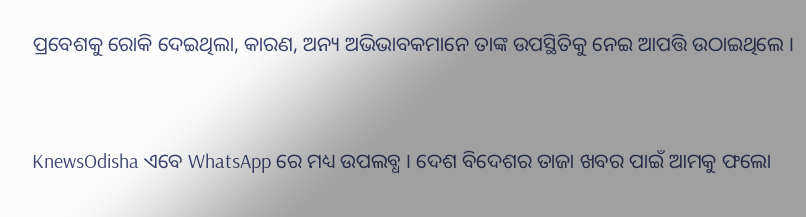ପ୍ରବେଶକୁ ରୋକି ଦେଇଥିଲା, କାରଣ, ଅନ୍ୟ ଅଭିଭାବକମାନେ ତାଙ୍କ ଉପସ୍ଥିତିକୁ ନେଇ ଆପତ୍ତି ଉଠାଇଥିଲେ ।


KnewsOdisha ଏବେ WhatsApp ରେ ମଧ୍ୟ ଉପଲବ୍ଧ । ଦେଶ ବିଦେଶର ତାଜା ଖବର ପାଇଁ ଆମକୁ ଫଲୋ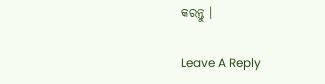କରନ୍ତୁ ।

Leave A Reply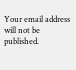Your email address will not be published.